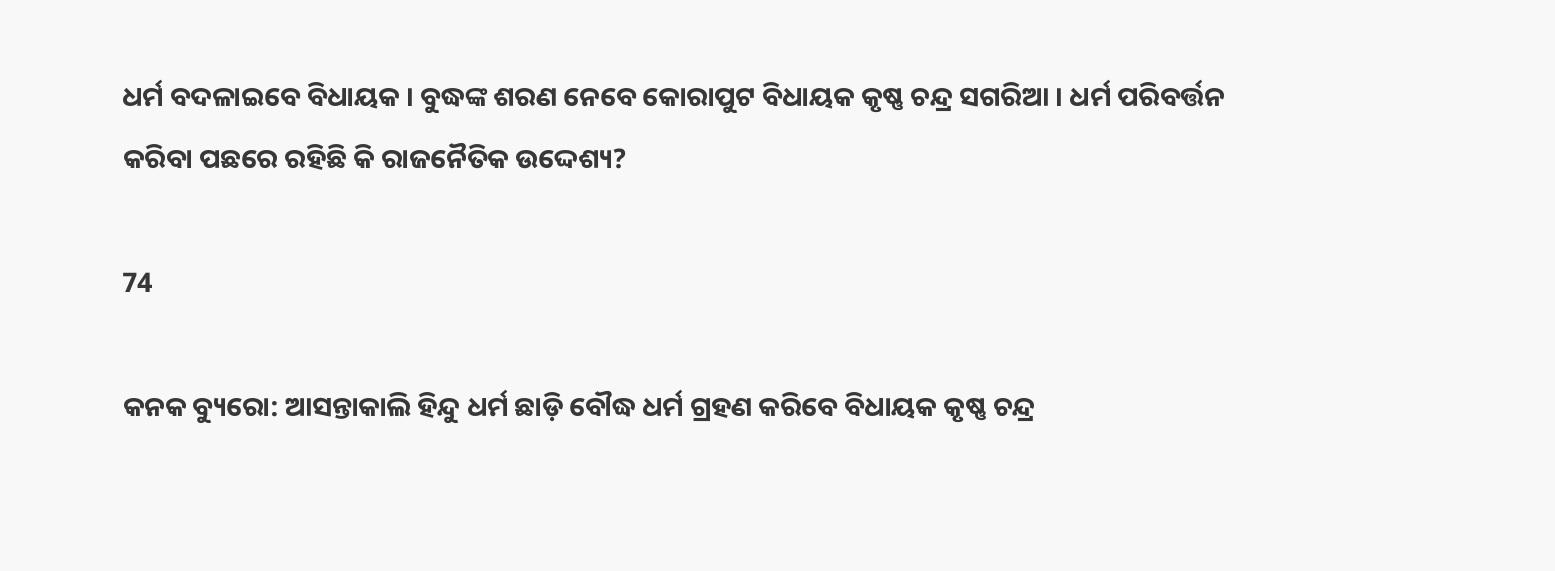ଧର୍ମ ବଦଳାଇବେ ବିଧାୟକ । ବୁଦ୍ଧଙ୍କ ଶରଣ ନେବେ କୋରାପୁଟ ବିଧାୟକ କୃଷ୍ଣ ଚନ୍ଦ୍ର ସଗରିଆ । ଧର୍ମ ପରିବର୍ତ୍ତନ କରିବା ପଛରେ ରହିଛି କି ରାଜନୈତିକ ଉଦ୍ଦେଶ୍ୟ?

74

କନକ ବ୍ୟୁରୋ: ଆସନ୍ତାକାଲି ହିନ୍ଦୁ ଧର୍ମ ଛାଡ଼ି ବୌଦ୍ଧ ଧର୍ମ ଗ୍ରହଣ କରିବେ ବିଧାୟକ କୃଷ୍ଣ ଚନ୍ଦ୍ର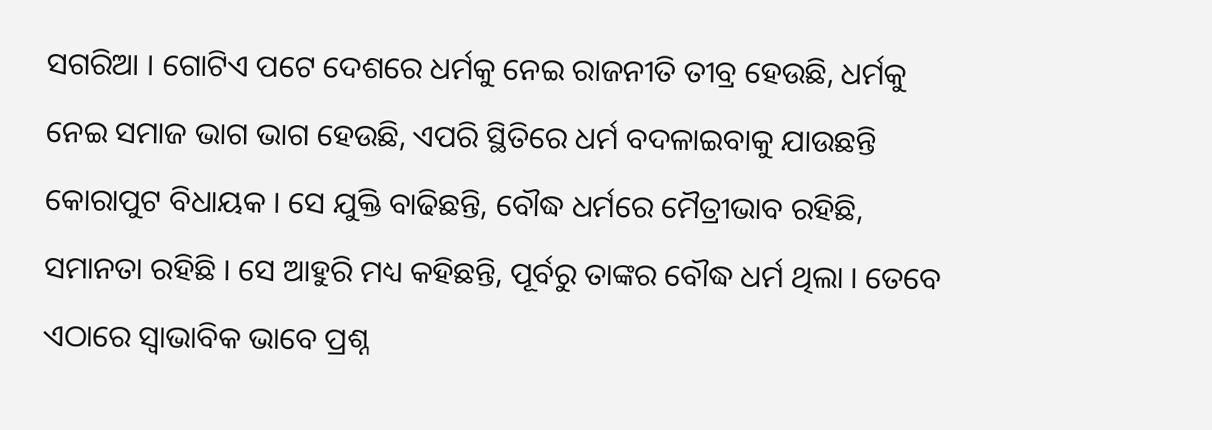ସଗରିଆ । ଗୋଟିଏ ପଟେ ଦେଶରେ ଧର୍ମକୁ ନେଇ ରାଜନୀତି ତୀବ୍ର ହେଉଛି, ଧର୍ମକୁ ନେଇ ସମାଜ ଭାଗ ଭାଗ ହେଉଛି, ଏପରି ସ୍ଥିତିରେ ଧର୍ମ ବଦଳାଇବାକୁ ଯାଉଛନ୍ତି କୋରାପୁଟ ବିଧାୟକ । ସେ ଯୁକ୍ତି ବାଢିଛନ୍ତି, ବୌଦ୍ଧ ଧର୍ମରେ ମୈତ୍ରୀଭାବ ରହିଛି, ସମାନତା ରହିଛି । ସେ ଆହୁରି ମଧ୍ୟ କହିଛନ୍ତି, ପୂର୍ବରୁ ତାଙ୍କର ବୌଦ୍ଧ ଧର୍ମ ଥିଲା । ତେବେ ଏଠାରେ ସ୍ୱାଭାବିକ ଭାବେ ପ୍ରଶ୍ନ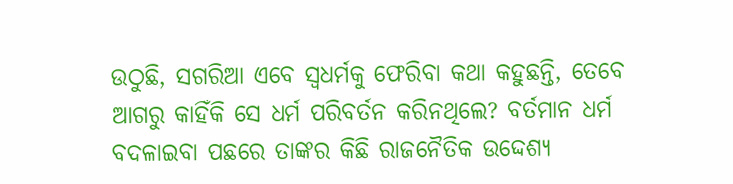ଉଠୁଛି, ସଗରିଆ ଏବେ ସ୍ୱଧର୍ମକୁ ଫେରିବା କଥା କହୁଛନ୍ତି, ତେବେ ଆଗରୁ କାହିଁକି ସେ ଧର୍ମ ପରିବର୍ତନ କରିନଥିଲେ? ବର୍ତମାନ ଧର୍ମ ବଦଳାଇବା ପଛରେ ତାଙ୍କର କିଛି ରାଜନୈତିକ ଉଦ୍ଦେଶ୍ୟ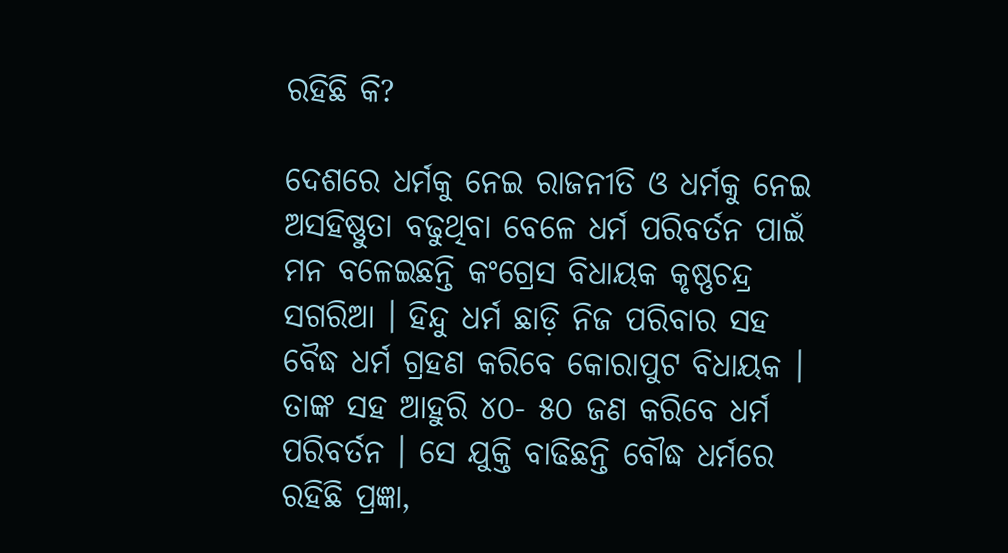ରହିଛି କି?

ଦେଶରେ ଧର୍ମକୁ ନେଇ ରାଜନୀତି ଓ ଧର୍ମକୁ ନେଇ ଅସହିଷ୍ଣୁତା ବଢୁଥିବା ବେଳେ ଧର୍ମ ପରିବର୍ତନ ପାଇଁ ମନ ବଳେଇଛନ୍ତି କଂଗ୍ରେସ ବିଧାୟକ କୃଷ୍ଣଚନ୍ଦ୍ର ସଗରିଆ । ହିନ୍ଦୁ ଧର୍ମ ଛାଡ଼ି ନିଜ ପରିବାର ସହ ବୈଦ୍ଧ ଧର୍ମ ଗ୍ରହଣ କରିବେ କୋରାପୁଟ ବିଧାୟକ । ତାଙ୍କ ସହ ଆହୁରି ୪୦- ୫୦ ଜଣ କରିବେ ଧର୍ମ ପରିବର୍ତନ । ସେ ଯୁକ୍ତି ବାଢିଛନ୍ତି ବୌଦ୍ଧ ଧର୍ମରେ ରହିଛି ପ୍ରଜ୍ଞା,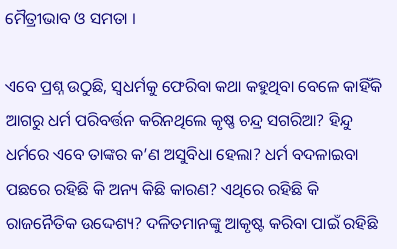ମୈତ୍ରୀଭାବ ଓ ସମତା ।

ଏବେ ପ୍ରଶ୍ନ ଉଠୁଛି, ସ୍ୱଧର୍ମକୁ ଫେରିବା କଥା କହୁଥିବା ବେଳେ କାହିଁକି ଆଗରୁ ଧର୍ମ ପରିବର୍ତ୍ତନ କରିନଥିଲେ କୃଷ୍ଣ ଚନ୍ଦ୍ର ସଗରିଆ? ହିନ୍ଦୁ ଧର୍ମରେ ଏବେ ତାଙ୍କର କ’ଣ ଅସୁବିଧା ହେଲା? ଧର୍ମ ବଦଳାଇବା ପଛରେ ରହିଛି କି ଅନ୍ୟ କିଛି କାରଣ? ଏଥିରେ ରହିଛି କି ରାଜନୈତିକ ଉଦ୍ଦେଶ୍ୟ? ଦଳିତମାନଙ୍କୁ ଆକୃଷ୍ଟ କରିବା ପାଇଁ ରହିଛି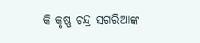କି କୃଷ୍ଣ ଚନ୍ଦ୍ର ସଗରିଆଙ୍କ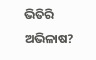ଭିତିରି ଅଭିଳାଷ?